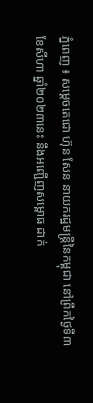ភ្នំពេញ ៖ សម្ដេចតេជោ ហ៊ុន សែន នាយករដ្ឋមន្រ្តីនៃកម្ពុជា នៅព្រឹកថ្ងៃទី៣ ខែសីហា ឆ្នាំ២០២៣នេះ នឹងអញ្ជើញសម្ពោធ ដាក់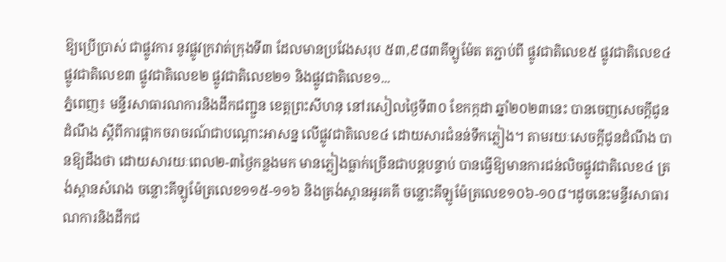ឱ្យប្រើប្រាស់ ជាផ្លូវការ នូវផ្លូវក្រវាត់ក្រុងទី៣ ដែលមានប្រវែងសរុប ៥៣,៩៨៣គីឡូម៉ែត តភ្ជាប់ពី ផ្លូវជាតិលេខ៥ ផ្លូវជាតិលេខ៤ ផ្លូវជាតិលេខ៣ ផ្លូវជាតិលេខ២ ផ្លូវជាតិលេខ២១ និងផ្លូវជាតិលេខ១...
ភ្នំពេញ៖ មន្ទីរសាធារណការនិងដឹកជញ្ជួន ខេត្តព្រះសីហនុ នៅរសៀលថ្ងៃទី៣០ ខែកក្កដា ឆ្នាំ២០២៣នេះ បានចេញសេចក្តីជូនដំណឹង ស្តីពីការផ្អាកចរាចរណ៍ជាបណ្ដោះអាសន្ន លេីផ្លូវជាតិលេខ៤ ដោយសារជំនន់ទឹកភ្លៀង។ តាមរយៈសេចក្តីជូនដំណឹង បានឱ្យដឹងថា ដោយសារយៈពេល២-៣ថ្ងៃកន្លងមក មានភ្លៀងធ្លាក់ច្រើនជាបន្តបន្ទាប់ បានធ្វើឱ្យមានការជន់លិចផ្លូវជាតិលេខ៤ ត្រង់ស្ពានសំរោង ចន្លោះគីឡូម៉ែត្រលេខ១១៥-១១៦ និងត្រង់ស្ពានអូរគគី ចន្លោះគីឡូម៉ែត្រលេខ១០៦-១០៨។ដូចនេះមន្ទីរសាធារណការនិងដឹកជ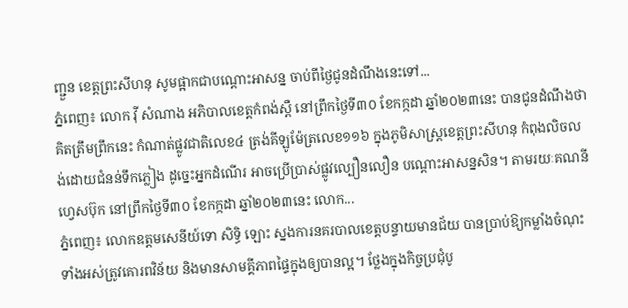ញ្ជួន ខេត្តព្រះសីហនុ សូមផ្អាកជាបណ្ដោះអាសន្ន ចាប់ពីថ្ងៃជូនដំណឹងនេះទៅ...
ភ្នំពេញ៖ លោក វ៉ី សំណាង អភិបាលខេត្តកំពង់ស្ពឺ នៅព្រឹកថ្ងៃទី៣០ ខែកក្កដា ឆ្នាំ២០២៣នេះ បានជូនដំណឹងថា គិតត្រឹមព្រឹកនេះ កំណាត់ផ្លូវជាតិលេខ៤ ត្រង់គីឡូម៉ែត្រលេខ១១៦ ក្នុងភូមិសាស្ត្រខេត្តព្រះសីហនុ កំពុងលិចលង់ដោយជំនន់ទឹកភ្លៀង ដូច្នេះអ្នកដំណើរ អាចប្រើប្រាស់ផ្លូវល្បឿនលឿន បណ្ដោះអាសន្នសិន។ តាមរយៈគណនីហ្វេសប៊ុក នៅព្រឹកថ្ងៃទី៣០ ខែកក្កដា ឆ្នាំ២០២៣នេះ លោក...
ភ្នំពេញ៖ លោកឧត្តមសេនីយ៍ទោ សិទ្ធិ ឡោះ ស្នងការនគរបាលខេត្តបន្ទាយមានជ័យ បានប្រាប់ឱ្យកម្លាំងចំណុះ ទាំងអស់ត្រូវគោរពវិន័យ និងមានសាមគ្គីភាពផ្ទៃក្នុងឲ្យបានល្អ។ ថ្លែងក្នុងកិច្ចប្រជុំបូ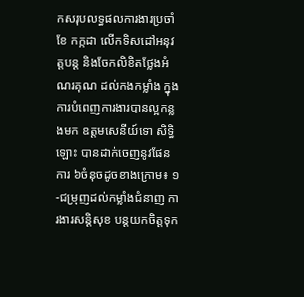កសរុបលទ្ធផលការងារប្រចាំខែ កក្កដា លើកទិសដៅអនុវត្តបន្ត និងចែកលិខិតថ្លែងអំណរគុណ ដល់កងកម្លាំង ក្នុងការបំពេញការងារបានល្អកន្លងមក ឧត្តមសេនីយ៍ទោ សិទ្ធិ ឡោះ បានដាក់ចេញនូវផែនការ ៦ចំនុចដូចខាងក្រោម៖ ១-ជម្រុញដល់កម្លាំងជំនាញ ការងារសន្តិសុខ បន្តយកចិត្តទុក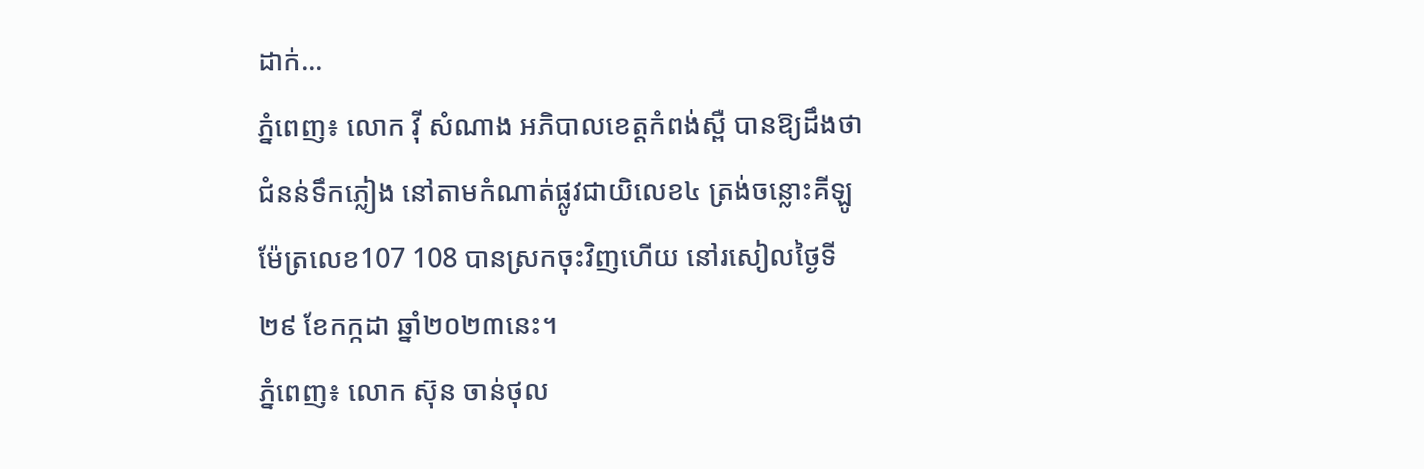ដាក់...
ភ្នំពេញ៖ លោក វ៉ី សំណាង អភិបាលខេត្តកំពង់ស្ពឺ បានឱ្យដឹងថា ជំនន់ទឹកភ្លៀង នៅតាមកំណាត់ផ្លូវជាយិលេខ៤ ត្រង់ចន្លោះគីឡូម៉ែត្រលេខ107 108 បានស្រកចុះវិញហើយ នៅរសៀលថ្ងៃទី២៩ ខែកក្កដា ឆ្នាំ២០២៣នេះ។
ភ្នំពេញ៖ លោក ស៊ុន ចាន់ថុល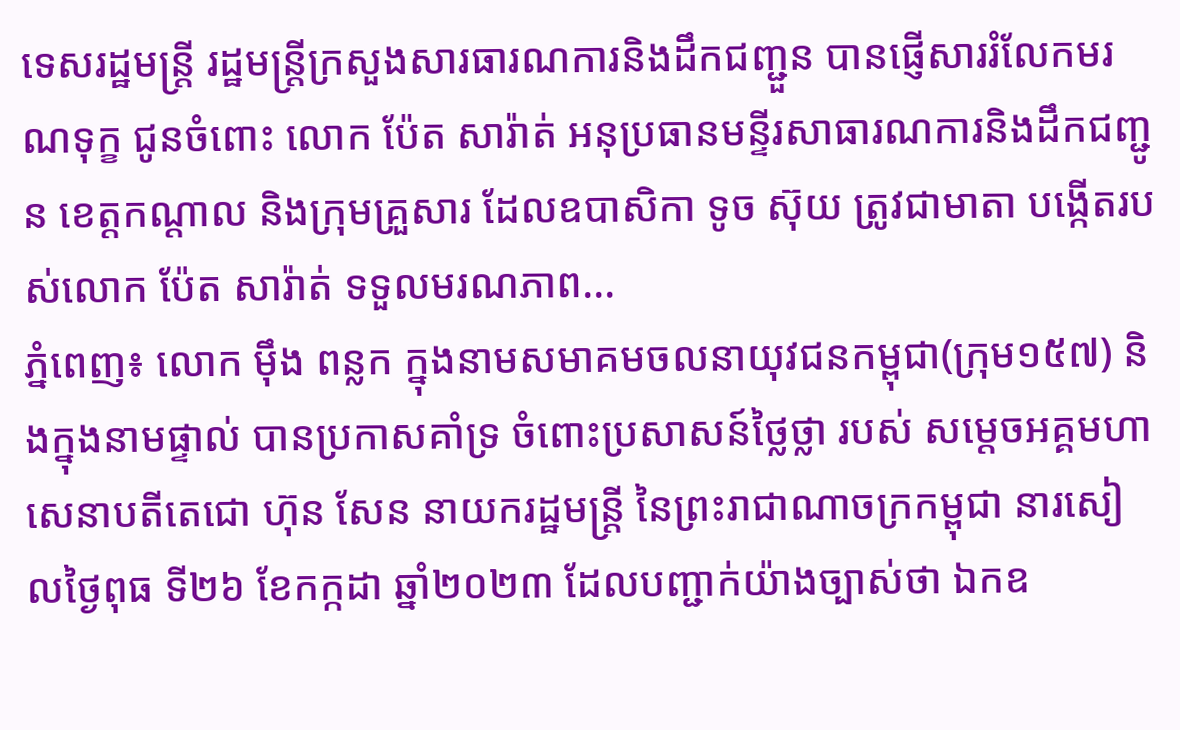ទេសរដ្ឋមន្រ្តី រដ្ឋមន្រ្តីក្រសួងសារធារណការនិងដឹកជញ្ជួន បានផ្ញើសាររំលែកមរណទុក្ខ ជូនចំពោះ លោក ប៉ែត សារ៉ាត់ អនុប្រធានមន្ទីរសាធារណការនិងដឹកជញ្ជូន ខេត្តកណ្ដាល និងក្រុមគ្រួសារ ដែលឧបាសិកា ទូច ស៊ុយ ត្រូវជាមាតា បង្កើតរបស់លោក ប៉ែត សារ៉ាត់ ទទួលមរណភាព...
ភ្នំពេញ៖ លោក ម៉ឹង ពន្លក ក្នុងនាមសមាគមចលនាយុវជនកម្ពុជា(ក្រុម១៥៧) និងក្នុងនាមផ្ទាល់ បានប្រកាសគាំទ្រ ចំពោះប្រសាសន៍ថ្លៃថ្លា របស់ សម្តេចអគ្គមហាសេនាបតីតេជោ ហ៊ុន សែន នាយករដ្ឋមន្ត្រី នៃព្រះរាជាណាចក្រកម្ពុជា នារសៀលថ្ងៃពុធ ទី២៦ ខែកក្កដា ឆ្នាំ២០២៣ ដែលបញ្ជាក់យ៉ាងច្បាស់ថា ឯកឧ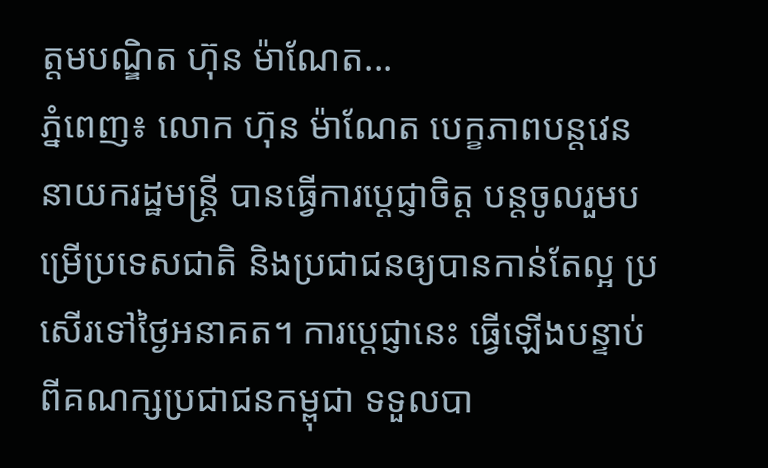ត្តមបណ្ឌិត ហ៊ុន ម៉ាណែត...
ភ្នំពេញ៖ លោក ហ៊ុន ម៉ាណែត បេក្ខភាពបន្តវេននាយករដ្ឋមន្រ្តី បានធ្វើការប្ដេជ្ញាចិត្ត បន្តចូលរួមបម្រើប្រទេសជាតិ និងប្រជាជនឲ្យបានកាន់តែល្អ ប្រសើរទៅថ្ងៃអនាគត។ ការប្ដេជ្ញានេះ ធ្វើឡើងបន្ទាប់ពីគណក្សប្រជាជនកម្ពុជា ទទួលបា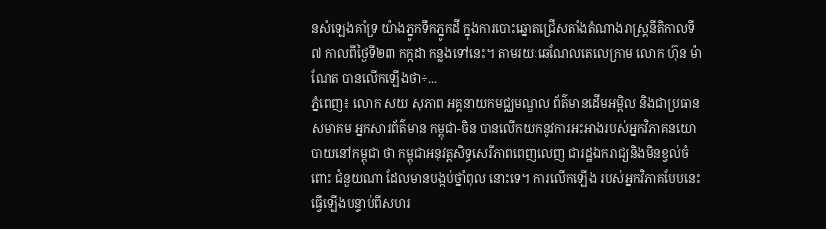នសំឡេងគាំទ្រ យ៉ាងភ្នូកទឹកភ្នូកដី ក្នុងការបោះឆ្នោតជ្រើសតាំងតំណាងរាស្រ្តនីតិកាលទី៧ កាលពីថ្ងៃទី២៣ កក្កដា កន្លងទៅនេះ។ តាមរយៈឆេណែលតេលេក្រាម លោក ហ៊ុន ម៉ាណែត បានលើកឡើងថា÷...
ភ្នំពេញ៖ លោក សយ សុភាព អគ្គនាយកមជ្ឈមណ្ឌល ព័ត៌មានដើមអម្ពិល និងជាប្រធានសមាគម អ្នកសារព័ត៌មាន កម្ពុជា-ចិន បានលើកយកនូវការអះអាងរបស់អ្នកវិភាគនយោបាយនៅកម្ពុជា ថា កម្ពុជាអនុវត្តសិទ្ធសេរីភាពពេញលេញ ជារដ្ឋឯករាជ្យនិងមិនខ្វល់ចំពោះ ជំនួយណា ដែលមានបង្កប់ថ្នាំពុល នោះទេ។ ការលើកឡើង របស់អ្នកវិភាគបែបនេះ ធ្វើឡើងបន្ទាប់ពីសហរ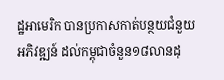ដ្ឋអាមេរិក បានប្រកាសកាត់បន្ថយជំនួយអភិវឌ្ឍន៍ ដល់កម្ពុជាចំនួន១៨លានដុ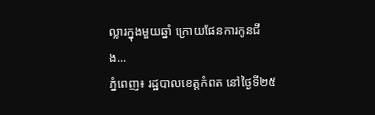ល្លារក្នុងមួយឆ្នាំ ក្រោយផែនការកូនជឹង...
ភ្នំពេញ៖ រដ្ឋបាលខេត្តកំពត នៅថ្ងៃទី២៥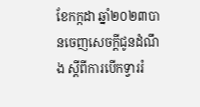ខែកក្កដា ឆ្នាំ២០២៣បានចេញសេចក្តីជូនដំណឹង ស្តីពីការបើកទ្វាររំ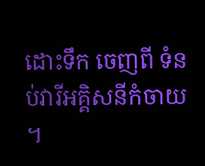ដោះទឹក ចេញពី ទំនប់វារីអគ្គិសនីកំចាយ ។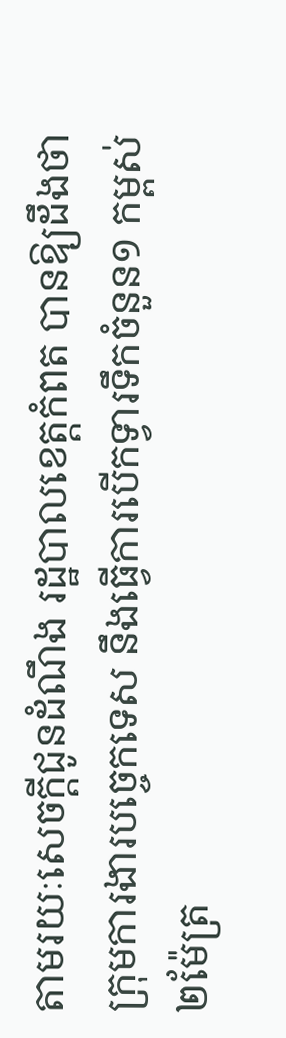តាមរយៈសេចក្ដីជូនដំណឹង រដ្ឋបាលខេត្តកំពត បានឱ្យដឹងថា ក្រុមការងារបច្ចេកទេស នឹងធ្វើការបើកទ្វារទឹកចំនួន១ កម្ពស់២ម៉ែត្រ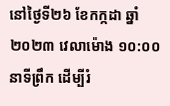នៅថ្ងៃទី២៦ ខែកក្កដា ឆ្នាំ២០២៣ វេលាម៉ោង ១០:០០ នាទីព្រឹក ដើម្បីរំ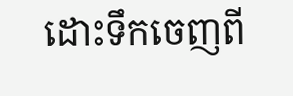ដោះទឹកចេញពី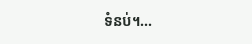ទំនប់។...